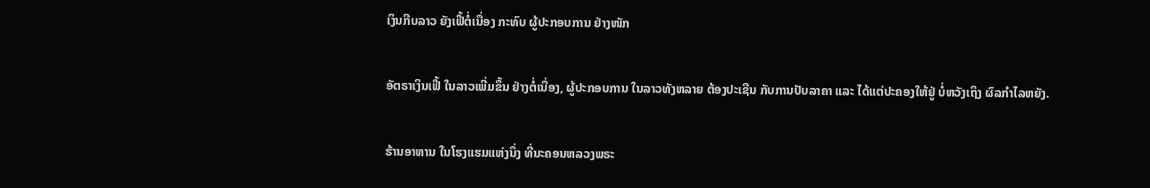ເງິນກີບລາວ ຍັງເຟີ້ຕໍ່ເນື່ອງ ກະທົບ ຜູ້ປະກອບການ ຢ່າງໜັກ

ອັຕຣາເງິນເຟີ້ ໃນລາວເພີ່ມຂຶ້ນ ຢ່າງຕໍ່ເນື່ອງ, ຜູ້ປະກອບການ ໃນລາວທັງຫລາຍ ຕ້ອງປະເຊີນ ກັບການປັບລາຄາ ແລະ ໄດ້ແຕ່ປະຄອງໃຫ້ຢູ່ ບໍ່ຫວັງເຖິງ ຜົລກຳໄລຫຍັງ.

ຮ້ານອາຫານ ໃນໂຮງແຮມແຫ່ງນຶ່ງ ທີ່ນະຄອນຫລວງພຣະ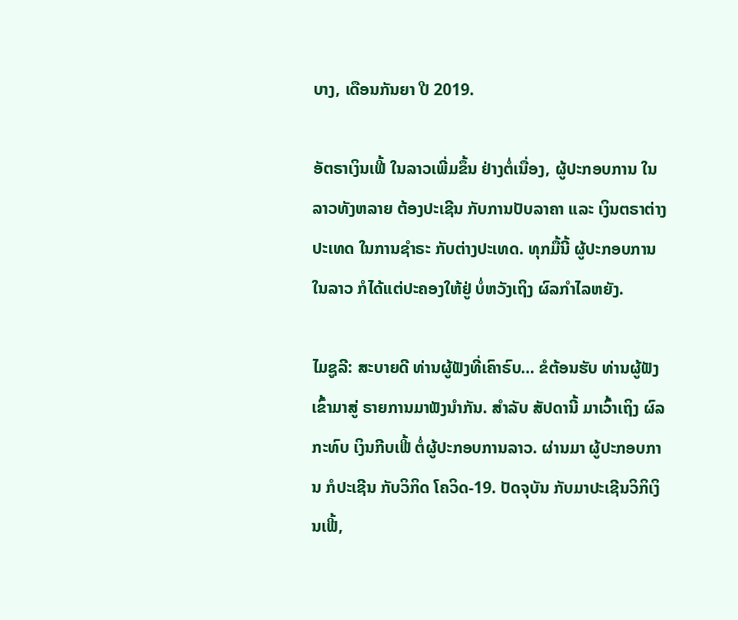ບາງ, ເດືອນກັນຍາ ປີ 2019.

ອັຕຣາເງິນເຟີ້ ໃນລາວເພີ່ມຂຶ້ນ ຢ່າງຕໍ່ເນື່ອງ, ຜູ້ປະກອບການ ໃນລາວທັງຫລາຍ ຕ້ອງປະເຊີນ ກັບການປັບລາຄາ ແລະ ເງິນຕຣາຕ່າງປະເທດ ໃນການຊຳຣະ ກັບຕ່າງປະເທດ. ທຸກມື້ນີ້ ຜູ້ປະກອບການ ໃນລາວ ກໍໄດ້ແຕ່ປະຄອງໃຫ້ຢູ່ ບໍ່ຫວັງເຖິງ ຜົລກຳໄລຫຍັງ.

ໄມຊູລີ: ສະບາຍດີ ທ່ານຜູ້ຟັງທີ່ເຄົາຣົບ… ຂໍຕ້ອນຮັບ ທ່ານຜູ້ຟັງ ເຂົ້າມາສູ່ ຣາຍການມາຟັງນໍາກັນ. ສຳລັບ ສັປດານີ້ ມາເວົ້າເຖິງ ຜົລກະທົບ ເງິນກີບເຟີ້ ຕໍ່ຜູ້ປະກອບການລາວ. ຜ່ານມາ ຜູ້ປະກອບການ ກໍປະເຊີນ ກັບວິກິດ ໂຄວິດ-19. ປັດຈຸບັນ ກັບມາປະເຊີນວິກິເງິນເຟີ້,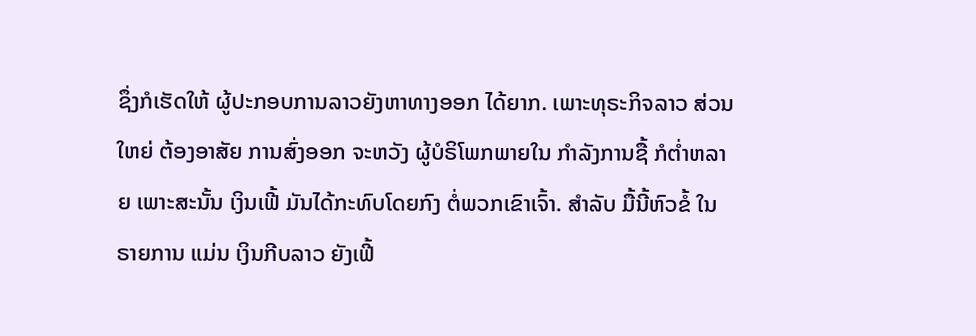ຊຶ່ງກໍເຮັດໃຫ້ ຜູ້ປະກອບການລາວຍັງຫາທາງອອກ ໄດ້ຍາກ. ເພາະທຸຣະກິຈລາວ ສ່ວນໃຫຍ່ ຕ້ອງອາສັຍ ການສົ່ງອອກ ຈະຫວັງ ຜູ້ບໍຣິໂພກພາຍໃນ ກຳລັງການຊື້ ກໍຕໍ່າຫລາຍ ເພາະສະນັ້ນ ເງິນເຟີ້ ມັນໄດ້ກະທົບໂດຍກົງ ຕໍ່ພວກເຂົາເຈົ້າ. ສຳລັບ ມື້ນີ້ຫົວຂໍ້ ໃນຣາຍການ ແມ່ນ ເງິນກີບລາວ ຍັງເຟີ້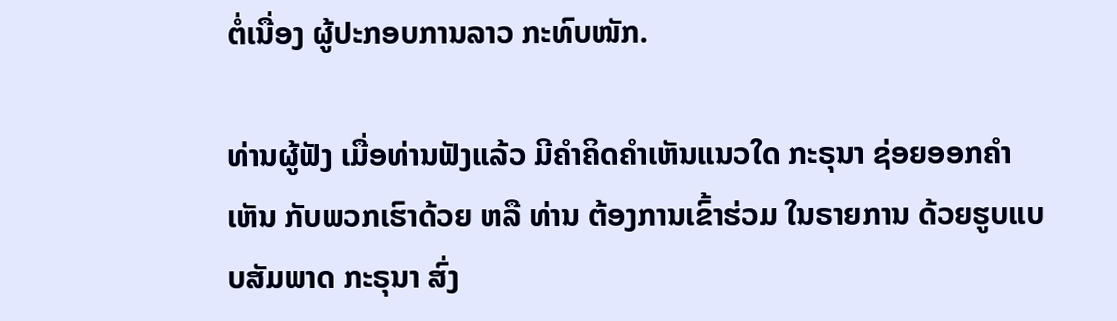ຕໍ່ເນື່ອງ ຜູ້ປະກອບການລາວ ກະທົບໜັກ.

ທ່ານຜູ້ຟັງ ເມື່ອທ່ານຟັງແລ້ວ ມີຄໍາຄິດຄຳເຫັນແນວໃດ ກະຣຸນາ ຊ່ອຍອອກຄໍາເຫັນ ກັບພວກເຮົາດ້ວຍ ຫລື ທ່ານ ຕ້ອງການເຂົ້າຮ່ວມ ໃນຣາຍການ ດ້ວຍຮູບແບບສັມພາດ ກະຣຸນາ ສົ່ງ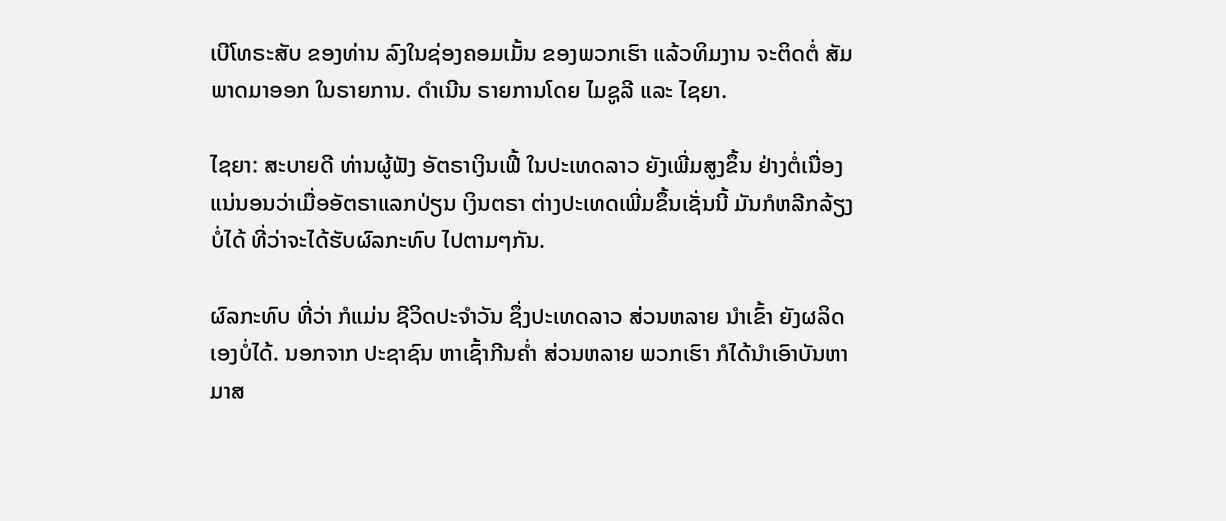ເບີໂທຣະສັບ ຂອງທ່ານ ລົງໃນຊ່ອງຄອມເມັ້ນ ຂອງພວກເຮົາ ແລ້ວທິມງານ ຈະຕິດຕໍ່ ສັມພາດມາອອກ ໃນຣາຍການ. ດຳເນີນ ຣາຍການໂດຍ ໄມຊູລີ ແລະ ໄຊຍາ.

ໄຊຍາ: ສະບາຍດີ ທ່ານຜູ້ຟັງ ອັຕຣາເງິນເຟີ້ ໃນປະເທດລາວ ຍັງເພີ່ມສູງຂຶ້ນ ຢ່າງຕໍ່ເນື່ອງ ແນ່ນອນວ່າເມື່ອອັຕຣາແລກປ່ຽນ ເງິນຕຣາ ຕ່າງປະເທດເພີ່ມຂຶ້ນເຊັ່ນນີ້ ມັນກໍຫລີກລ້ຽງບໍ່ໄດ້ ທີ່ວ່າຈະໄດ້ຮັບຜົລກະທົບ ໄປຕາມໆກັນ.

ຜົລກະທົບ ທີ່ວ່າ ກໍແມ່ນ ຊີວິດປະຈຳວັນ ຊຶ່ງປະເທດລາວ ສ່ວນຫລາຍ ນຳເຂົ້າ ຍັງຜລິດເອງບໍ່ໄດ້. ນອກຈາກ ປະຊາຊົນ ຫາເຊົ້າກີນຄໍ່າ ສ່ວນຫລາຍ ພວກເຮົາ ກໍໄດ້ນຳເອົາບັນຫາ ມາສ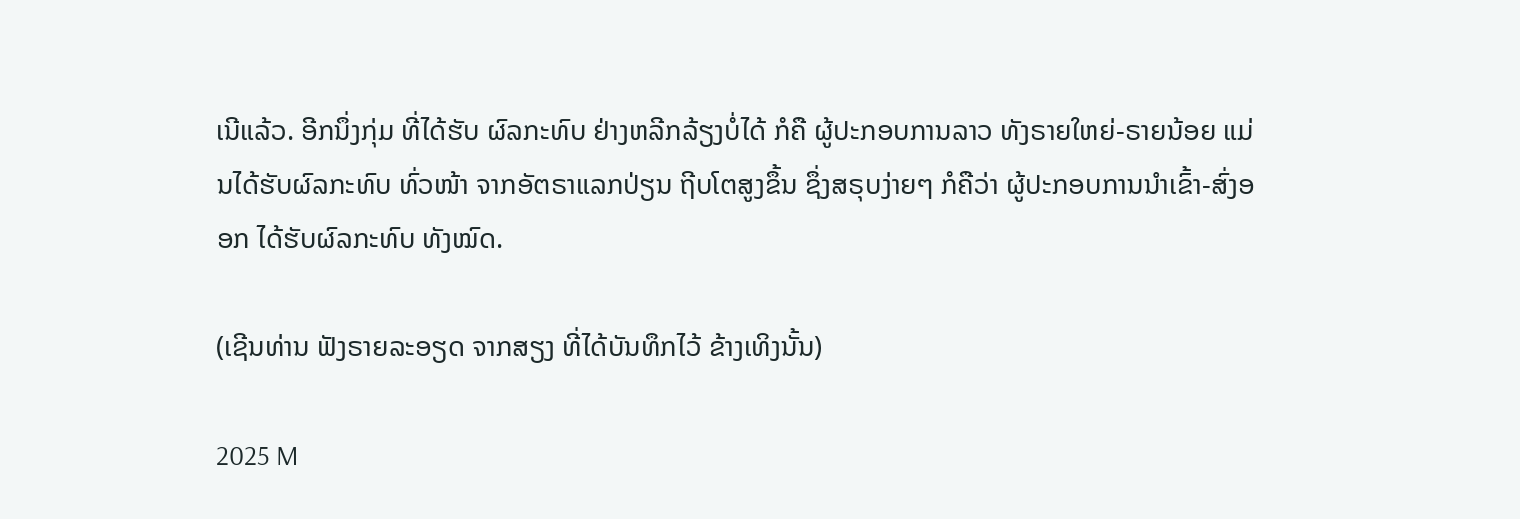ເນີແລ້ວ. ອີກນຶ່ງກຸ່ມ ທີ່ໄດ້ຮັບ ຜົລກະທົບ ຢ່າງຫລີກລ້ຽງບໍ່ໄດ້ ກໍຄື ຜູ້ປະກອບການລາວ ທັງຣາຍໃຫຍ່-ຣາຍນ້ອຍ ແມ່ນໄດ້ຮັບຜົລກະທົບ ທົ່ວໜ້າ ຈາກອັຕຣາແລກປ່ຽນ ຖີບໂຕສູງຂຶ້ນ ຊຶ່ງສຣຸບງ່າຍໆ ກໍຄືວ່າ ຜູ້ປະກອບການນຳເຂົ້າ-ສົ່ງອອກ ໄດ້ຮັບຜົລກະທົບ ທັງໝົດ.

(ເຊີນທ່ານ ຟັງຣາຍລະອຽດ ຈາກສຽງ ທີ່ໄດ້ບັນທຶກໄວ້ ຂ້າງເທິງນັ້ນ)

2025 M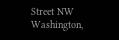Street NW
Washington,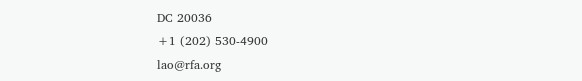DC 20036
+1 (202) 530-4900
lao@rfa.org